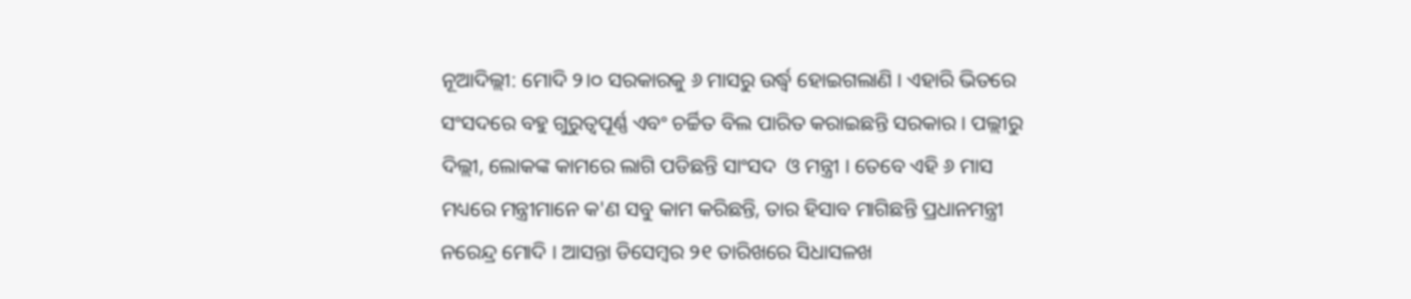ନୂଆଦିଲ୍ଲୀ: ମୋଦି ୨।୦ ସରକାରକୁ ୬ ମାସରୁ ଉର୍ଦ୍ଧ୍ୱ ହୋଇଗଲାଣି । ଏହାରି ଭିତରେ ସଂସଦରେ ବହୁ ଗୁରୁତ୍ୱପୂର୍ଣ୍ଣ ଏବଂ ଚର୍ଚ୍ଚିତ ବିଲ ପାରିତ କରାଇଛନ୍ତି ସରକାର । ପଲ୍ଲୀରୁ ଦିଲ୍ଲୀ, ଲୋକଙ୍କ କାମରେ ଲାଗି ପଡିଛନ୍ତି ସାଂସଦ  ଓ ମନ୍ତ୍ରୀ । ତେବେ ଏହି ୬ ମାସ ମଧ୍ୟରେ ମନ୍ତ୍ରୀମାନେ କ'ଣ ସବୁ କାମ କରିଛନ୍ତି, ତାର ହିସାବ ମାଗିଛନ୍ତି ପ୍ରଧାନମନ୍ତ୍ରୀ ନରେନ୍ଦ୍ର ମୋଦି । ଆସନ୍ତା ଡିସେମ୍ବର ୨୧ ତାରିଖରେ ସିଧାସଳଖ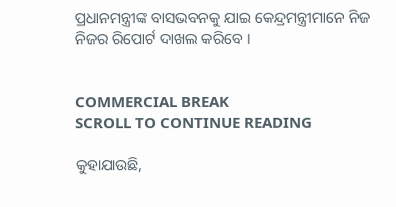ପ୍ରଧାନମନ୍ତ୍ରୀଙ୍କ ବାସଭବନକୁ ଯାଇ କେନ୍ଦ୍ରମନ୍ତ୍ରୀମାନେ ନିଜ ନିଜର ରିପୋର୍ଟ ଦାଖଲ କରିବେ ।


COMMERCIAL BREAK
SCROLL TO CONTINUE READING

କୁହାଯାଉଛି,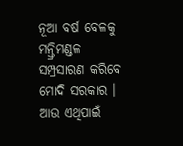ନୂଆ ବର୍ଷ ବେଳକୁ ମନ୍ତ୍ରିମଣ୍ଡଳ ସମ୍ପ୍ରସାରଣ କରିବେ ମୋଦି ସରକାର । ଆଉ ଏଥିପାଇଁ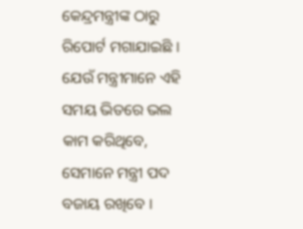କେନ୍ଦ୍ରମନ୍ତ୍ରୀଙ୍କ ଠାରୁ ରିପୋର୍ଟ ମଗାଯାଇଛି । ଯେଉଁ ମନ୍ତ୍ରୀମାନେ ଏହି ସମୟ ଭିତରେ ଭଲ କାମ କରିଥିବେ, ସେମାନେ ମନ୍ତ୍ରୀ ପଦ ବଜାୟ ରଖିବେ ।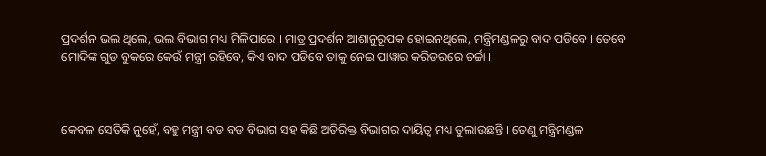ପ୍ରଦର୍ଶନ ଭଲ ଥିଲେ, ଭଲ ବିଭାଗ ମଧ୍ୟ ମିଳିପାରେ । ମାତ୍ର ପ୍ରଦର୍ଶନ ଆଶାନୁରୂପକ ହୋଇନଥିଲେ, ମନ୍ତ୍ରିମଣ୍ଡଳରୁ ବାଦ ପଡିବେ । ତେବେ ମୋଦିଙ୍କ ଗୁଡ ବୁକରେ କେଉଁ ମନ୍ତ୍ରୀ ରହିବେ, କିଏ ବାଦ ପଡିବେ ତାକୁ ନେଇ ପାୱାର କରିଡରରେ ଚର୍ଚ୍ଚା ।



କେବଳ ସେତିକି ନୁହେଁ, ବହୁ ମନ୍ତ୍ରୀ ବଡ ବଡ ବିଭାଗ ସହ କିଛି ଅତିରିକ୍ତ ବିଭାଗର ଦାୟିତ୍ୱ ମଧ୍ୟ ତୁଲାଉଛନ୍ତି । ତେଣୁ ମନ୍ତ୍ରିମଣ୍ଡଳ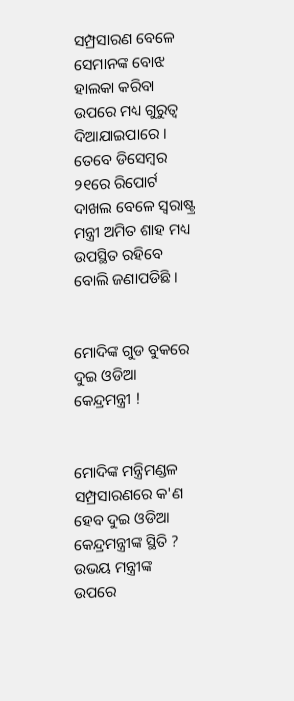ସମ୍ପ୍ରସାରଣ ବେଳେ ସେମାନଙ୍କ ବୋଝ ହାଲକା କରିବା ଉପରେ ମଧ୍ୟ ଗୁରୁତ୍ୱ ଦିଆଯାଇପାରେ । ତେବେ ଡିସେମ୍ବର ୨୧ରେ ରିପୋର୍ଟ ଦାଖଲ ବେଳେ ସ୍ୱରାଷ୍ଟ୍ର ମନ୍ତ୍ରୀ ଅମିତ ଶାହ ମଧ୍ୟ ଉପସ୍ଥିତ ରହିବେ ବୋଲି ଜଣାପଡିଛି ।


ମୋଦିଙ୍କ ଗୁଡ ବୁକରେ ଦୁଇ ଓଡିଆ କେନ୍ଦ୍ରମନ୍ତ୍ରୀ !


ମୋଦିଙ୍କ ମନ୍ତ୍ରିମଣ୍ଡଳ ସମ୍ପ୍ରସାରଣରେ କ'ଣ ହେବ ଦୁଇ ଓଡିଆ କେନ୍ଦ୍ରମନ୍ତ୍ରୀଙ୍କ ସ୍ଥିତି ? ଉଭୟ ମନ୍ତ୍ରୀଙ୍କ ଉପରେ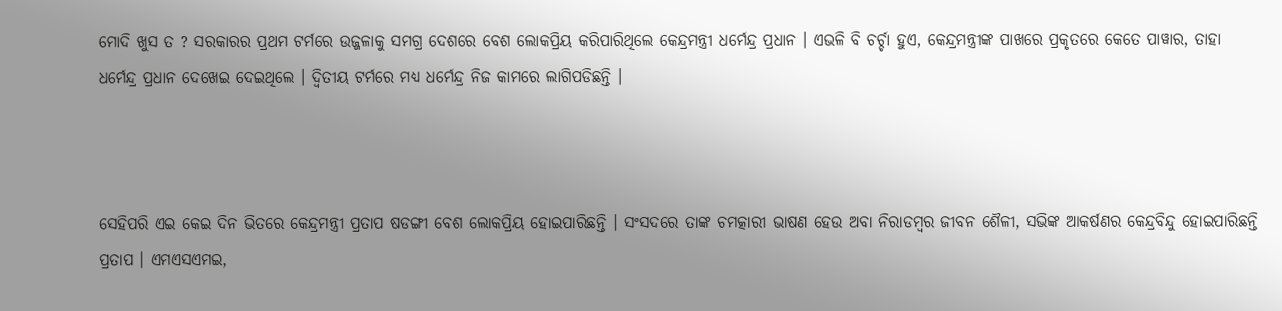ମୋଦି ଖୁସ ତ ? ସରକାରର ପ୍ରଥମ ଟର୍ମରେ ଉଜ୍ଜଳାକୁ ସମଗ୍ର ଦେଶରେ ବେଶ ଲୋକପ୍ରିୟ କରିପାରିଥିଲେ କେନ୍ଦ୍ରମନ୍ତ୍ରୀ ଧର୍ମେନ୍ଦ୍ର ପ୍ରଧାନ । ଏଭଳି ବି ଚର୍ଚ୍ଚା ହୁଏ, କେନ୍ଦ୍ରମନ୍ତ୍ରୀଙ୍କ ପାଖରେ ପ୍ରକୃତରେ କେତେ ପାୱାର, ତାହା ଧର୍ମେନ୍ଦ୍ର ପ୍ରଧାନ ଦେଖେଇ ଦେଇଥିଲେ । ଦ୍ୱିତୀୟ ଟର୍ମରେ ମଧ୍ୟ ଧର୍ମେନ୍ଦ୍ର ନିଜ କାମରେ ଲାଗିପଡିଛନ୍ତି ।



ସେହିପରି ଏଇ କେଇ ଦିନ ଭିତରେ କେନ୍ଦ୍ରମନ୍ତ୍ରୀ ପ୍ରତାପ ଷଡଙ୍ଗୀ ବେଶ ଲୋକପ୍ରିୟ ହୋଇପାରିଛନ୍ତି । ସଂସଦରେ ତାଙ୍କ ଚମତ୍କାରୀ ଭାଷଣ ହେଉ ଅବା ନିରାଡମ୍ବର ଜୀବନ ଶୈଳୀ, ସଭିଙ୍କ ଆକର୍ଷଣର କେନ୍ଦ୍ରବିନ୍ଦୁ ହୋଇପାରିଛନ୍ତି ପ୍ରତାପ । ଏମଏସଏମଇ,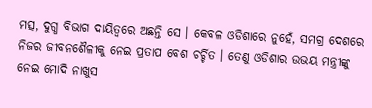ମତ୍ସ, ଦୁଗ୍ଧ ବିଭାଗ ଦାୟିତ୍ୱରେ ଅଛନ୍ତି ସେ । କେବଳ ଓଡିଶାରେ ନୁହେଁ, ସମଗ୍ର ଦେଶରେ ନିଜର ଜୀବନଶୈଳୀକୁ ନେଇ ପ୍ରତାପ ବେଶ ଚର୍ଚ୍ଚିତ । ତେଣୁ ଓଡିଶାର ଉଭୟ ମନ୍ତ୍ରୀଙ୍କୁ ନେଇ ମୋଦି ନାଖୁସ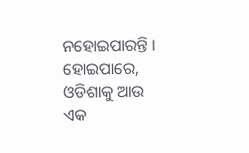ନହୋଇପାରନ୍ତି । ହୋଇପାରେ, ଓଡିଶାକୁ ଆଉ ଏକ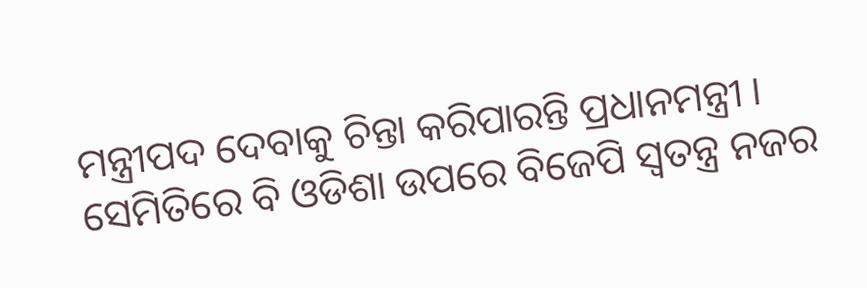ମନ୍ତ୍ରୀପଦ ଦେବାକୁ ଚିନ୍ତା କରିପାରନ୍ତି ପ୍ରଧାନମନ୍ତ୍ରୀ । ସେମିତିରେ ବି ଓଡିଶା ଉପରେ ବିଜେପି ସ୍ୱତନ୍ତ୍ର ନଜର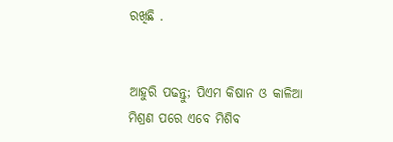ରଖିଛି .


ଆହୁରି ପଢନ୍ତୁ; ପିଏମ କିଷାନ ଓ କାଳିଆ ମିଶ୍ରଣ ପରେ ଏବେ ମିଶିବ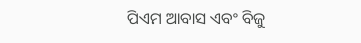ପିଏମ ଆବାସ ଏବଂ ବିଜୁ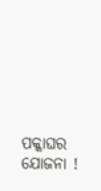ପକ୍କାଘର ଯୋଜନା !